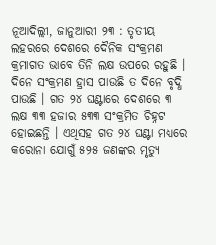ନୂଆଦିଲ୍ଲୀ, ଜାନୁଆରୀ ୨୩ : ତୃତୀୟ ଲହରରେ ଦେଶରେ ଦୈନିକ ସଂକ୍ରମଣ କ୍ରମାଗତ ଭାବେ ତିନି ଲକ୍ଷ ଉପରେ ରହୁଛି । ଦିନେ ସଂକ୍ରମଣ ହ୍ରାସ ପାଉଛି ତ ଦିନେ ବୃଦ୍ଧି ପାଉଛି । ଗତ ୨୪ ଘଣ୍ଟାରେ ଦେଶରେ ୩ ଲକ୍ଷ ୩୩ ହଜାର ୫୩୩ ସଂକ୍ରମିତ ଚିହ୍ନଟ ହୋଇଛନ୍ତି । ଏଥିସହ ଗତ ୨୪ ଘଣ୍ଟା ମଧ୍ୟରେ କରୋନା ଯୋଗୁଁ ୫୨୫ ଜଣଙ୍କର ମୃତ୍ୟୁ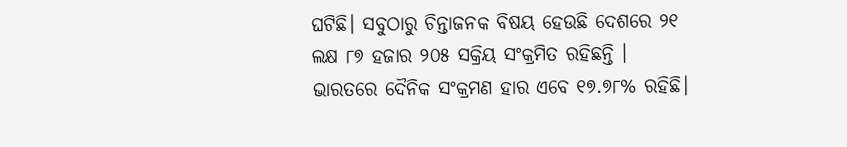ଘଟିଛି। ସବୁଠାରୁ ଚିନ୍ତାଜନକ ବିଷୟ ହେଉଛି ଦେଶରେ ୨୧ ଲକ୍ଷ ୮୭ ହଜାର ୨୦୫ ସକ୍ରିୟ ସଂକ୍ରମିତ ରହିଛନ୍ତି । ଭାରତରେ ଦୈନିକ ସଂକ୍ରମଣ ହାର ଏବେ ୧୭.୭୮% ରହିଛି।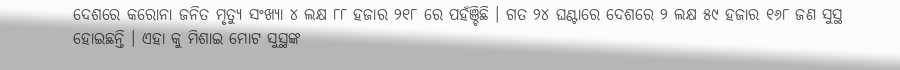ଦେଶରେ କରୋନା ଜନିତ ମୃତ୍ୟୁ ସଂଖ୍ୟା ୪ ଲକ୍ଷ ୮୮ ହଜାର ୨୧୮ ରେ ପହଁଞ୍ଚିଛି । ଗତ ୨୪ ଘଣ୍ଟାରେ ଦେଶରେ ୨ ଲକ୍ଷ ୫୯ ହଜାର ୧୬୮ ଜଣ ସୁସ୍ଥ ହୋଇଛନ୍ତି । ଏହା କୁ ମିଶାଇ ମୋଟ ସୁସ୍ଥଙ୍କ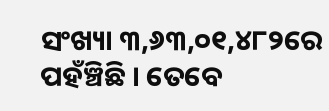ସଂଖ୍ୟା ୩,୬୩,୦୧,୪୮୨ରେ ପହଁଞ୍ଚିଛି । ତେବେ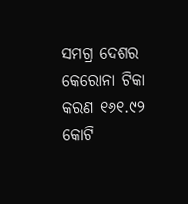ସମଗ୍ର ଦେଶର କେରୋନା ଟିକା କରଣ ୧୬୧.୯୨ କୋଟି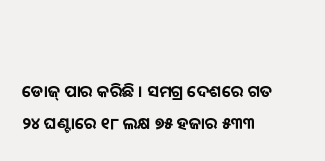ଡୋଜ୍ ପାର କରିଛି । ସମଗ୍ର ଦେଶରେ ଗତ ୨୪ ଘଣ୍ଟାରେ ୧୮ ଲକ୍ଷ ୭୫ ହଜାର ୫୩୩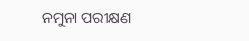ନମୁନା ପରୀକ୍ଷଣ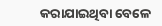କରାଯାଇଥିବା ବେଳେ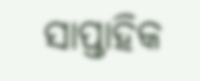ସାପ୍ତାହିକ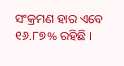ସଂକ୍ରମଣ ହାର ଏବେ ୧୬.୮୭% ରହିଛି ।